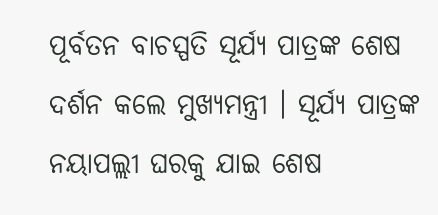ପୂର୍ବତନ ବାଚସ୍ପତି ସୂର୍ଯ୍ୟ ପାତ୍ରଙ୍କ ଶେଷ ଦର୍ଶନ କଲେ ମୁଖ୍ୟମନ୍ତ୍ରୀ । ସୂର୍ଯ୍ୟ ପାତ୍ରଙ୍କ ନୟାପଲ୍ଲୀ ଘରକୁ ଯାଇ ଶେଷ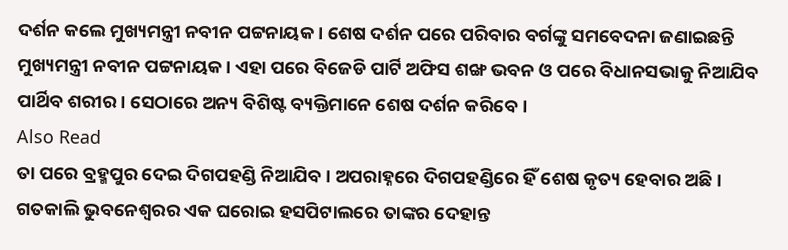ଦର୍ଶନ କଲେ ମୁଖ୍ୟମନ୍ତ୍ରୀ ନବୀନ ପଟ୍ଟନାୟକ । ଶେଷ ଦର୍ଶନ ପରେ ପରିବାର ବର୍ଗଙ୍କୁ ସମବେଦନା ଜଣାଇଛନ୍ତି ମୁଖ୍ୟମନ୍ତ୍ରୀ ନବୀନ ପଟ୍ଟନାୟକ । ଏହା ପରେ ବିଜେଡି ପାର୍ଟି ଅଫିସ ଶଙ୍ଖ ଭବନ ଓ ପରେ ବିଧାନସଭାକୁ ନିଆଯିବ ପାର୍ଥିବ ଶରୀର। ସେଠାରେ ଅନ୍ୟ ବିଶିଷ୍ଟ ବ୍ୟକ୍ତିମାନେ ଶେଷ ଦର୍ଶନ କରିବେ।
Also Read
ତା ପରେ ବ୍ରହ୍ମପୁର ଦେଇ ଦିଗପହଣ୍ଡି ନିଆଯିବ। ଅପରାହ୍ନରେ ଦିଗପହଣ୍ଡିରେ ହିଁ ଶେଷ କୃତ୍ୟ ହେବାର ଅଛି। ଗତକାଲି ଭୁବନେଶ୍ୱରର ଏକ ଘରୋଇ ହସପିଟାଲରେ ତାଙ୍କର ଦେହାନ୍ତ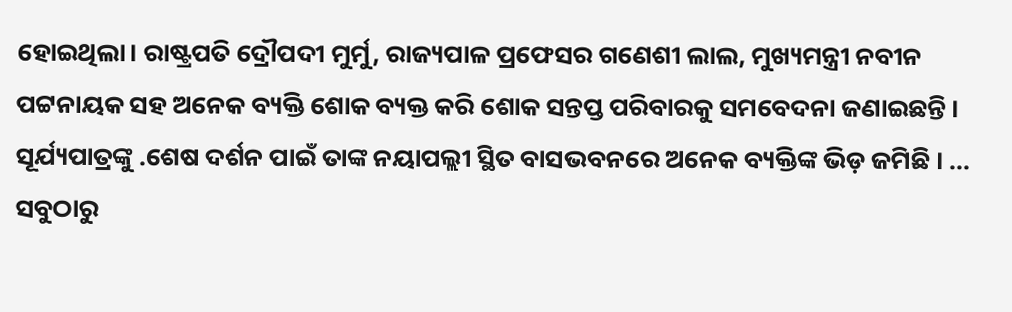ହୋଇଥିଲା। ରାଷ୍ଟ୍ରପତି ଦ୍ରୌପଦୀ ମୁର୍ମୁ, ରାଜ୍ୟପାଳ ପ୍ରଫେସର ଗଣେଶୀ ଲାଲ, ମୁଖ୍ୟମନ୍ତ୍ରୀ ନବୀନ ପଟ୍ଟନାୟକ ସହ ଅନେକ ବ୍ୟକ୍ତି ଶୋକ ବ୍ୟକ୍ତ କରି ଶୋକ ସନ୍ତପ୍ତ ପରିବାରକୁ ସମବେଦନା ଜଣାଇଛନ୍ତି । ସୂର୍ଯ୍ୟପାତ୍ରଙ୍କୁ .ଶେଷ ଦର୍ଶନ ପାଇଁ ତାଙ୍କ ନୟାପଲ୍ଲୀ ସ୍ଥିତ ବାସଭବନରେ ଅନେକ ବ୍ୟକ୍ତିଙ୍କ ଭିଡ଼ ଜମିଛି । ...
ସବୁଠାରୁ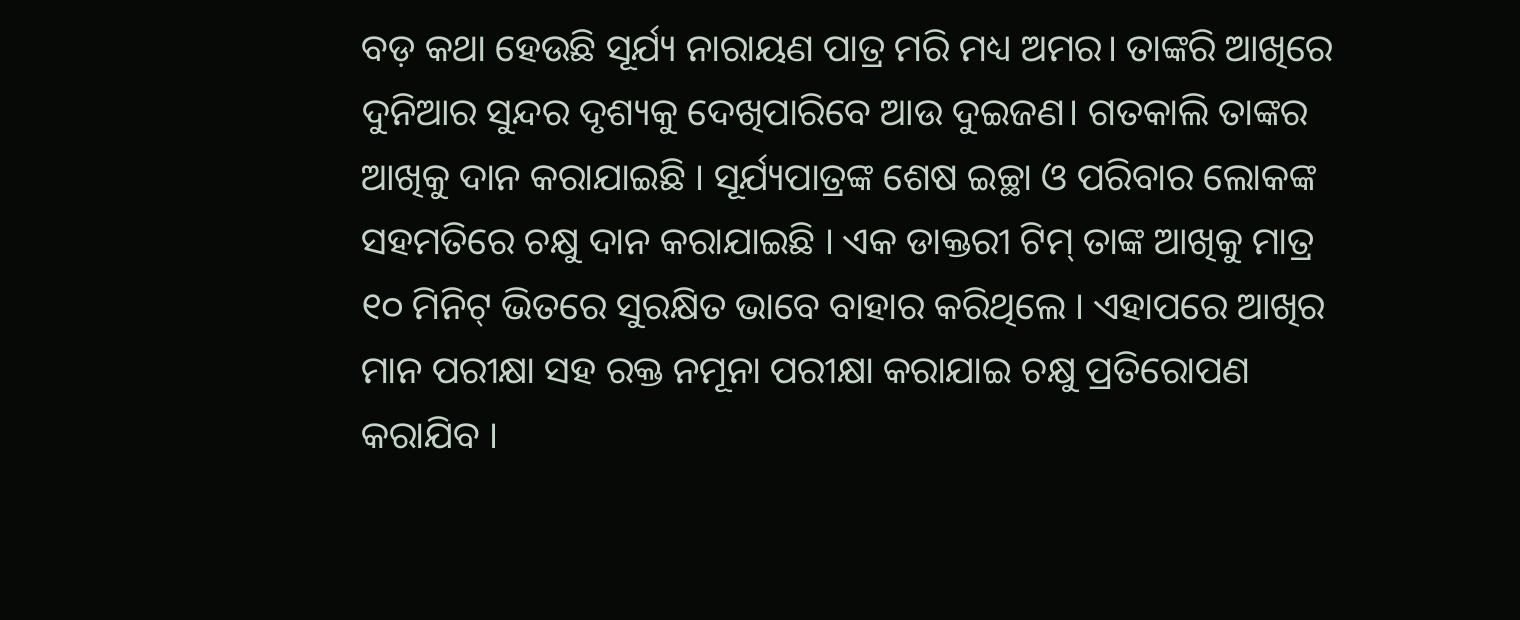ବଡ଼ କଥା ହେଉଛି ସୂର୍ଯ୍ୟ ନାରାୟଣ ପାତ୍ର ମରି ମଧ୍ୟ ଅମର। ତାଙ୍କରି ଆଖିରେ ଦୁନିଆର ସୁନ୍ଦର ଦୃଶ୍ୟକୁ ଦେଖିପାରିବେ ଆଉ ଦୁଇଜଣ। ଗତକାଲି ତାଙ୍କର ଆଖିକୁ ଦାନ କରାଯାଇଛି । ସୂର୍ଯ୍ୟପାତ୍ରଙ୍କ ଶେଷ ଇଚ୍ଛା ଓ ପରିବାର ଲୋକଙ୍କ ସହମତିରେ ଚକ୍ଷୁ ଦାନ କରାଯାଇଛି । ଏକ ଡାକ୍ତରୀ ଟିମ୍ ତାଙ୍କ ଆଖିକୁ ମାତ୍ର ୧୦ ମିନିଟ୍ ଭିତରେ ସୁରକ୍ଷିତ ଭାବେ ବାହାର କରିଥିଲେ । ଏହାପରେ ଆଖିର ମାନ ପରୀକ୍ଷା ସହ ରକ୍ତ ନମୂନା ପରୀକ୍ଷା କରାଯାଇ ଚକ୍ଷୁ ପ୍ରତିରୋପଣ କରାଯିବ ।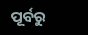ପୂର୍ବରୁ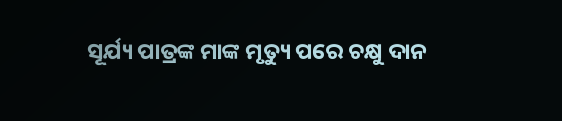ସୂର୍ଯ୍ୟ ପାତ୍ରଙ୍କ ମାଙ୍କ ମୃତ୍ୟୁ ପରେ ଚକ୍ଷୁ ଦାନ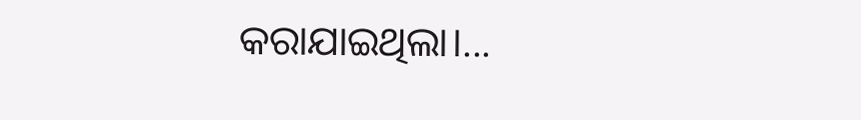କରାଯାଇଥିଲା।...